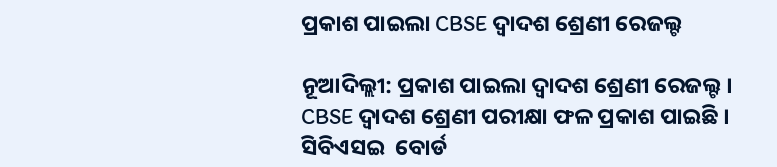ପ୍ରକାଶ ପାଇଲା CBSE ଦ୍ବାଦଶ ଶ୍ରେଣୀ ରେଜଲ୍ଟ

ନୂଆଦିଲ୍ଲୀ: ପ୍ରକାଶ ପାଇଲା ଦ୍ବାଦଶ ଶ୍ରେଣୀ ରେଜଲ୍ଟ । CBSE ଦ୍ବାଦଶ ଶ୍ରେଣୀ ପରୀକ୍ଷା ଫଳ ପ୍ରକାଶ ପାଇଛି । ସିବିଏସଇ  ବୋର୍ଡ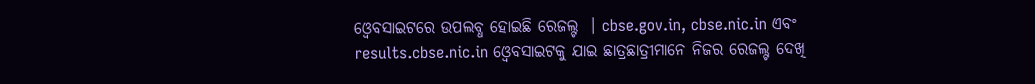ଓ୍ବେବସାଇଟରେ ଉପଲବ୍ଧ ହୋଇଛି ରେଜଲ୍ଟ  । cbse.gov.in, cbse.nic.in ଏବଂ results.cbse.nic.in ଓ୍ବେବସାଇଟକୁ ଯାଇ ଛାତ୍ରଛାତ୍ରୀମାନେ ନିଜର ରେଜଲ୍ଟ ଦେଖି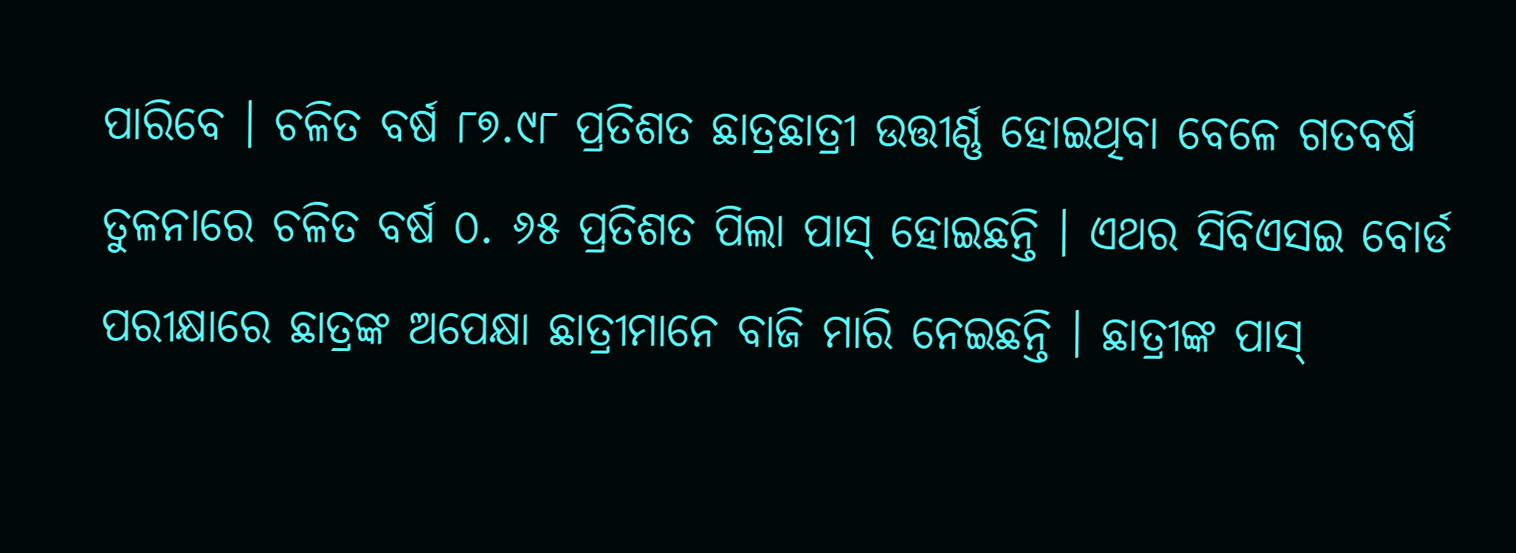ପାରିବେ । ଚଳିତ ବର୍ଷ ୮୭.୯୮ ପ୍ରତିଶତ ଛାତ୍ରଛାତ୍ରୀ ଉତ୍ତୀର୍ଣ୍ଣ ହୋଇଥିବା ବେଳେ ଗତବର୍ଷ ତୁଳନାରେ ଚଳିତ ବର୍ଷ ୦. ୬୫ ପ୍ରତିଶତ ପିଲା ପାସ୍ ହୋଇଛନ୍ତି । ଏଥର ସିବିଏସଇ ବୋର୍ଡ ପରୀକ୍ଷାରେ ଛାତ୍ରଙ୍କ ଅପେକ୍ଷା ଛାତ୍ରୀମାନେ ବାଜି ମାରି ନେଇଛନ୍ତି । ଛାତ୍ରୀଙ୍କ ପାସ୍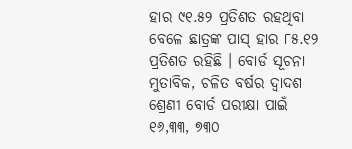ହାର ୯୧.୫୨ ପ୍ରତିଶତ ରହଥିବା ବେଳେ ଛାତ୍ରଙ୍କ ପାସ୍ ହାର ୮୫.୧୨ ପ୍ରତିଶତ ରହିଛି । ବୋର୍ଡ ସୂଚନା ମୁତାବିକ, ଚଳିତ ବର୍ଷର ଦ୍ୱାଦଶ ଶ୍ରେଣୀ ବୋର୍ଡ ପରୀକ୍ଷା ପାଇଁ ୧୬,୩୩, ୭୩୦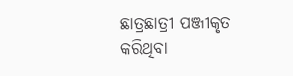ଛାତ୍ରଛାତ୍ରୀ ପଞ୍ଜୀକୃତ କରିଥିବା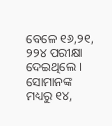ବେଳେ ୧୬,୨୧, ୨୨୪ ପରୀକ୍ଷା ଦେଇଥିଲେ । ସୋମାନଙ୍କ ମଧ୍ୟରୁ ୧୪,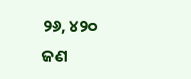୨୬, ୪୨୦ ଜଣ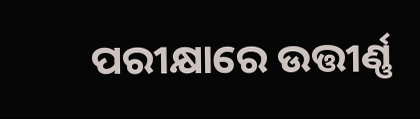ପରୀକ୍ଷାରେ ଉତ୍ତୀର୍ଣ୍ଣ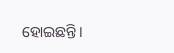ହୋଇଛନ୍ତି।